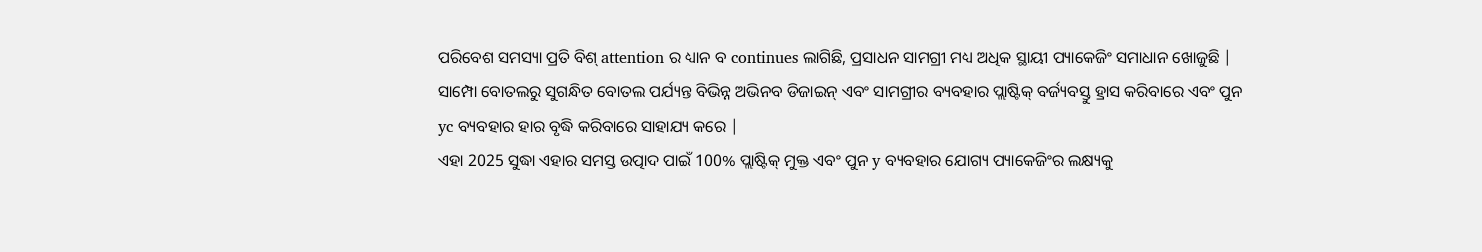ପରିବେଶ ସମସ୍ୟା ପ୍ରତି ବିଶ୍ attention ର ଧ୍ୟାନ ବ continues ଲାଗିଛି, ପ୍ରସାଧନ ସାମଗ୍ରୀ ମଧ୍ୟ ଅଧିକ ସ୍ଥାୟୀ ପ୍ୟାକେଜିଂ ସମାଧାନ ଖୋଜୁଛି | ସାମ୍ପୋ ବୋତଲରୁ ସୁଗନ୍ଧିତ ବୋତଲ ପର୍ଯ୍ୟନ୍ତ ବିଭିନ୍ନ ଅଭିନବ ଡିଜାଇନ୍ ଏବଂ ସାମଗ୍ରୀର ବ୍ୟବହାର ପ୍ଲାଷ୍ଟିକ୍ ବର୍ଜ୍ୟବସ୍ତୁ ହ୍ରାସ କରିବାରେ ଏବଂ ପୁନ yc ବ୍ୟବହାର ହାର ବୃଦ୍ଧି କରିବାରେ ସାହାଯ୍ୟ କରେ |
ଏହା 2025 ସୁଦ୍ଧା ଏହାର ସମସ୍ତ ଉତ୍ପାଦ ପାଇଁ 100% ପ୍ଲାଷ୍ଟିକ୍ ମୁକ୍ତ ଏବଂ ପୁନ y ବ୍ୟବହାର ଯୋଗ୍ୟ ପ୍ୟାକେଜିଂର ଲକ୍ଷ୍ୟକୁ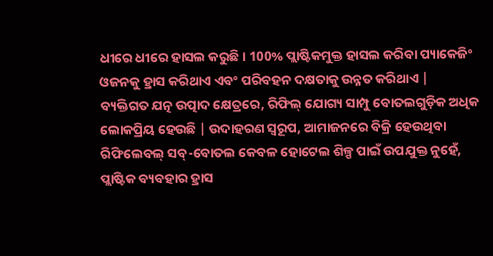ଧୀରେ ଧୀରେ ହାସଲ କରୁଛି। 100% ପ୍ଲାଷ୍ଟିକମୁକ୍ତ ହାସଲ କରିବା ପ୍ୟାକେଜିଂ ଓଜନକୁ ହ୍ରାସ କରିଥାଏ ଏବଂ ପରିବହନ ଦକ୍ଷତାକୁ ଉନ୍ନତ କରିଥାଏ |
ବ୍ୟକ୍ତିଗତ ଯତ୍ନ ଉତ୍ପାଦ କ୍ଷେତ୍ରରେ, ରିଫିଲ୍ ଯୋଗ୍ୟ ସାମ୍ପୁ ବୋତଲଗୁଡ଼ିକ ଅଧିକ ଲୋକପ୍ରିୟ ହେଉଛି | ଉଦାହରଣ ସ୍ୱରୂପ, ଆମାଜନରେ ବିକ୍ରି ହେଉଥିବା ରିଫିଲେବଲ୍ ସବ୍-ବୋତଲ କେବଳ ହୋଟେଲ ଶିଳ୍ପ ପାଇଁ ଉପଯୁକ୍ତ ନୁହେଁ, ପ୍ଲାଷ୍ଟିକ ବ୍ୟବହାର ହ୍ରାସ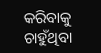କରିବାକୁ ଚାହୁଁଥିବା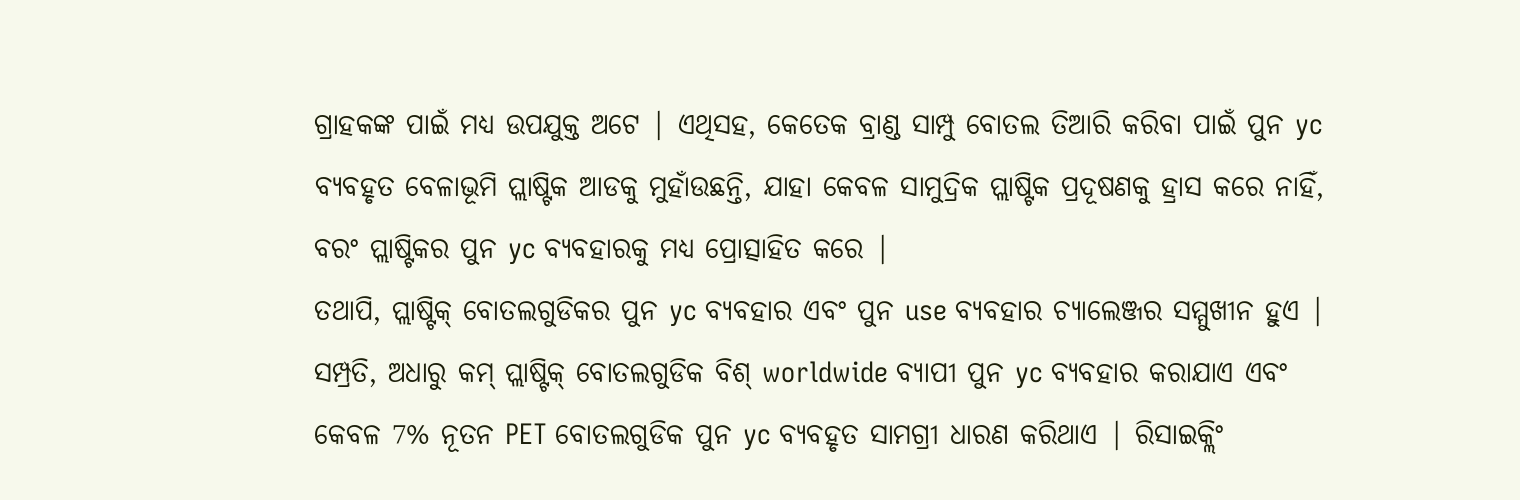ଗ୍ରାହକଙ୍କ ପାଇଁ ମଧ୍ୟ ଉପଯୁକ୍ତ ଅଟେ | ଏଥିସହ, କେତେକ ବ୍ରାଣ୍ଡ ସାମ୍ପୁ ବୋତଲ ତିଆରି କରିବା ପାଇଁ ପୁନ yc ବ୍ୟବହୃତ ବେଳାଭୂମି ପ୍ଲାଷ୍ଟିକ ଆଡକୁ ମୁହାଁଉଛନ୍ତି, ଯାହା କେବଳ ସାମୁଦ୍ରିକ ପ୍ଲାଷ୍ଟିକ ପ୍ରଦୂଷଣକୁ ହ୍ରାସ କରେ ନାହିଁ, ବରଂ ପ୍ଲାଷ୍ଟିକର ପୁନ yc ବ୍ୟବହାରକୁ ମଧ୍ୟ ପ୍ରୋତ୍ସାହିତ କରେ |
ତଥାପି, ପ୍ଲାଷ୍ଟିକ୍ ବୋତଲଗୁଡିକର ପୁନ yc ବ୍ୟବହାର ଏବଂ ପୁନ use ବ୍ୟବହାର ଚ୍ୟାଲେଞ୍ଜର ସମ୍ମୁଖୀନ ହୁଏ | ସମ୍ପ୍ରତି, ଅଧାରୁ କମ୍ ପ୍ଲାଷ୍ଟିକ୍ ବୋତଲଗୁଡିକ ବିଶ୍ worldwide ବ୍ୟାପୀ ପୁନ yc ବ୍ୟବହାର କରାଯାଏ ଏବଂ କେବଳ 7% ନୂତନ PET ବୋତଲଗୁଡିକ ପୁନ yc ବ୍ୟବହୃତ ସାମଗ୍ରୀ ଧାରଣ କରିଥାଏ | ରିସାଇକ୍ଲିଂ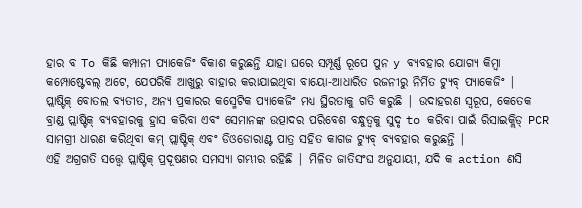ହାର ବ To କିଛି କମ୍ପାନୀ ପ୍ୟାକେଜିଂ ବିକାଶ କରୁଛନ୍ତି ଯାହା ଘରେ ସମ୍ପୂର୍ଣ୍ଣ ରୂପେ ପୁନ y ବ୍ୟବହାର ଯୋଗ୍ୟ କିମ୍ବା କମ୍ପୋଷ୍ଟେବଲ୍ ଅଟେ, ଯେପରିକି ଆଖୁରୁ ବାହାର କରାଯାଇଥିବା ବାୟୋ-ଆଧାରିତ ରଜନୀରୁ ନିର୍ମିତ ଟ୍ୟୁବ୍ ପ୍ୟାକେଜିଂ |
ପ୍ଲାଷ୍ଟିକ୍ ବୋତଲ ବ୍ୟତୀତ, ଅନ୍ୟ ପ୍ରକାରର କସ୍ମେଟିକ ପ୍ୟାକେଜିଂ ମଧ୍ୟ ସ୍ଥିରତାକୁ ଗତି କରୁଛି | ଉଦାହରଣ ସ୍ୱରୂପ, କେତେକ ବ୍ରାଣ୍ଡ ପ୍ଲାଷ୍ଟିକ୍ ବ୍ୟବହାରକୁ ହ୍ରାସ କରିବା ଏବଂ ସେମାନଙ୍କ ଉତ୍ପାଦର ପରିବେଶ ବନ୍ଧୁତ୍ୱକୁ ସୁଦୃ to କରିବା ପାଇଁ ରିସାଇକ୍ଲିଡ୍ PCR ସାମଗ୍ରୀ ଧାରଣ କରିଥିବା କମ୍ ପ୍ଲାଷ୍ଟିକ୍ ଏବଂ ଡିଓଡୋରାଣ୍ଟ ପାତ୍ର ସହିତ କାଗଜ ଟ୍ୟୁବ୍ ବ୍ୟବହାର କରୁଛନ୍ତି |
ଏହି ଅଗ୍ରଗତି ସତ୍ତ୍ୱେ ପ୍ଲାଷ୍ଟିକ୍ ପ୍ରଦୂଷଣର ସମସ୍ୟା ଗମ୍ଭୀର ରହିଛି | ମିଳିତ ଜାତିସଂଘ ଅନୁଯାୟୀ, ଯଦି କ action ଣସି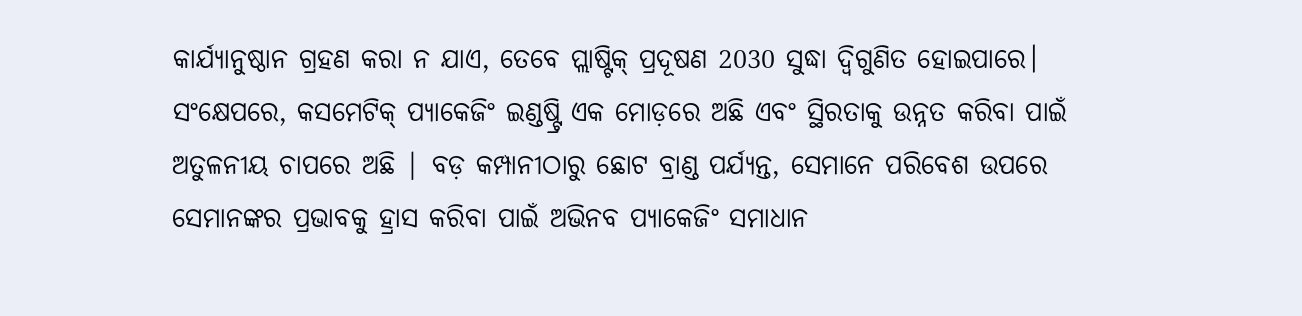କାର୍ଯ୍ୟାନୁଷ୍ଠାନ ଗ୍ରହଣ କରା ନ ଯାଏ, ତେବେ ପ୍ଲାଷ୍ଟିକ୍ ପ୍ରଦୂଷଣ 2030 ସୁଦ୍ଧା ଦ୍ୱିଗୁଣିତ ହୋଇପାରେ।
ସଂକ୍ଷେପରେ, କସମେଟିକ୍ ପ୍ୟାକେଜିଂ ଇଣ୍ଡଷ୍ଟ୍ରି ଏକ ମୋଡ଼ରେ ଅଛି ଏବଂ ସ୍ଥିରତାକୁ ଉନ୍ନତ କରିବା ପାଇଁ ଅତୁଳନୀୟ ଚାପରେ ଅଛି | ବଡ଼ କମ୍ପାନୀଠାରୁ ଛୋଟ ବ୍ରାଣ୍ଡ ପର୍ଯ୍ୟନ୍ତ, ସେମାନେ ପରିବେଶ ଉପରେ ସେମାନଙ୍କର ପ୍ରଭାବକୁ ହ୍ରାସ କରିବା ପାଇଁ ଅଭିନବ ପ୍ୟାକେଜିଂ ସମାଧାନ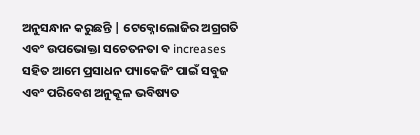ଅନୁସନ୍ଧାନ କରୁଛନ୍ତି | ଟେକ୍ନୋଲୋଜିର ଅଗ୍ରଗତି ଏବଂ ଉପଭୋକ୍ତା ସଚେତନତା ବ increases ସହିତ ଆମେ ପ୍ରସାଧନ ପ୍ୟାକେଜିଂ ପାଇଁ ସବୁଜ ଏବଂ ପରିବେଶ ଅନୁକୂଳ ଭବିଷ୍ୟତ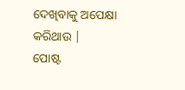ଦେଖିବାକୁ ଅପେକ୍ଷା କରିଥାଉ |
ପୋଷ୍ଟ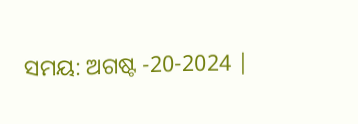ସମୟ: ଅଗଷ୍ଟ -20-2024 |